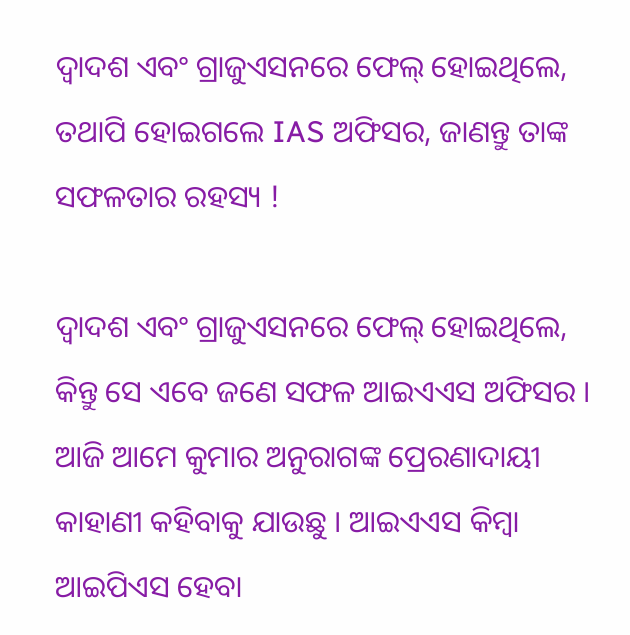ଦ୍ଵାଦଶ ଏବଂ ଗ୍ରାଜୁଏସନରେ ଫେଲ୍ ହୋଇଥିଲେ, ତଥାପି ହୋଇଗଲେ IAS ଅଫିସର, ଜାଣନ୍ତୁ ତାଙ୍କ ସଫଳତାର ରହସ୍ୟ !

ଦ୍ଵାଦଶ ଏବଂ ଗ୍ରାଜୁଏସନରେ ଫେଲ୍ ହୋଇଥିଲେ, କିନ୍ତୁ ସେ ଏବେ ଜଣେ ସଫଳ ଆଇଏଏସ ଅଫିସର । ଆଜି ଆମେ କୁମାର ଅନୁରାଗଙ୍କ ପ୍ରେରଣାଦାୟୀ କାହାଣୀ କହିବାକୁ ଯାଉଛୁ । ଆଇଏଏସ କିମ୍ବା ଆଇପିଏସ ହେବା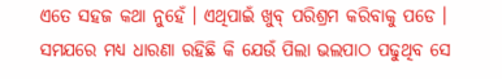ଏତେ ସହଜ କଥା ନୁହେଁ । ଏଥିପାଇଁ ଖୁବ୍ ପରିଶ୍ରମ କରିବାକୁ ପଡେ । ସମଯରେ ମଧ୍ୟ ଧାରଣା ରହିଛି କି ଯେଉଁ ପିଲା ଭଲପାଠ ପଢୁଥିବ ସେ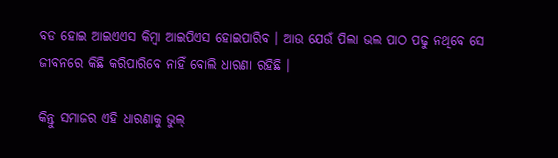ବଡ ହୋଇ ଆଇଏଏସ କିମ୍ବା ଆଇପିଏସ ହୋଇପାରିବ । ଆଉ ଯେଉଁ ପିଲା ଭଲ ପାଠ ପଢୁ ନଥିବେ ସେ ଜୀବନରେ କିଛି କରିପାରିବେ ନାହିଁ ବୋଲି ଧାରଣା ରହିଛି ।

କିନ୍ତୁ ସମାଜର ଏହି ଧାରଣାକୁ ଭୁଲ୍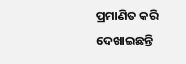ପ୍ରମାଣିତ କରି ଦେଖାଇଛନ୍ତି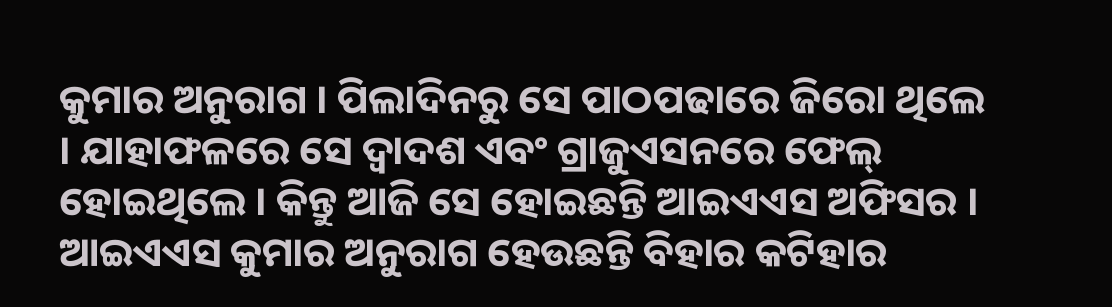କୁମାର ଅନୁରାଗ । ପିଲାଦିନରୁ ସେ ପାଠପଢାରେ ଜିରୋ ଥିଲେ । ଯାହାଫଳରେ ସେ ଦ୍ଵାଦଶ ଏବଂ ଗ୍ରାଜୁଏସନରେ ଫେଲ୍ ହୋଇଥିଲେ । କିନ୍ତୁ ଆଜି ସେ ହୋଇଛନ୍ତି ଆଇଏଏସ ଅଫିସର । ଆଇଏଏସ କୁମାର ଅନୁରାଗ ହେଉଛନ୍ତି ବିହାର କଟିହାର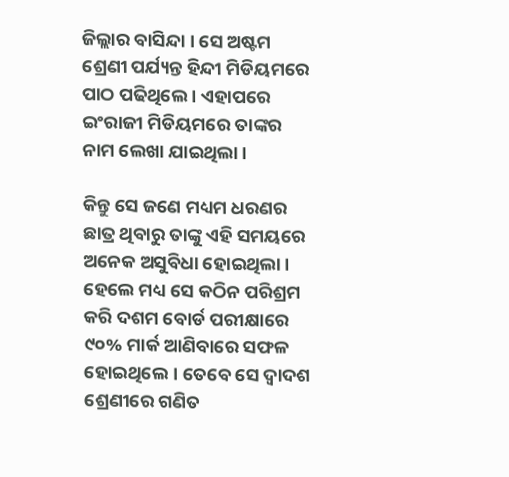ଜିଲ୍ଲାର ବାସିନ୍ଦା । ସେ ଅଷ୍ଟମ ଶ୍ରେଣୀ ପର୍ଯ୍ୟନ୍ତ ହିନ୍ଦୀ ମିଡିୟମରେ ପାଠ ପଢିଥିଲେ । ଏହାପରେ ଇଂରାଜୀ ମିଡିୟମରେ ତାଙ୍କର ନାମ ଲେଖା ଯାଇଥିଲା ।

କିନ୍ତୁ ସେ ଜଣେ ମଧ୍ୟମ ଧରଣର ଛାତ୍ର ଥିବାରୁ ତାଙ୍କୁ ଏହି ସମୟରେ ଅନେକ ଅସୁବିଧା ହୋଇଥିଲା । ହେଲେ ମଧ୍ୟ ସେ କଠିନ ପରିଶ୍ରମ କରି ଦଶମ ବୋର୍ଡ ପରୀକ୍ଷାରେ ୯୦% ମାର୍କ ଆଣିବାରେ ସଫଳ ହୋଇଥିଲେ। ତେବେ ସେ ଦ୍ଵାଦଶ ଶ୍ରେଣୀରେ ଗଣିତ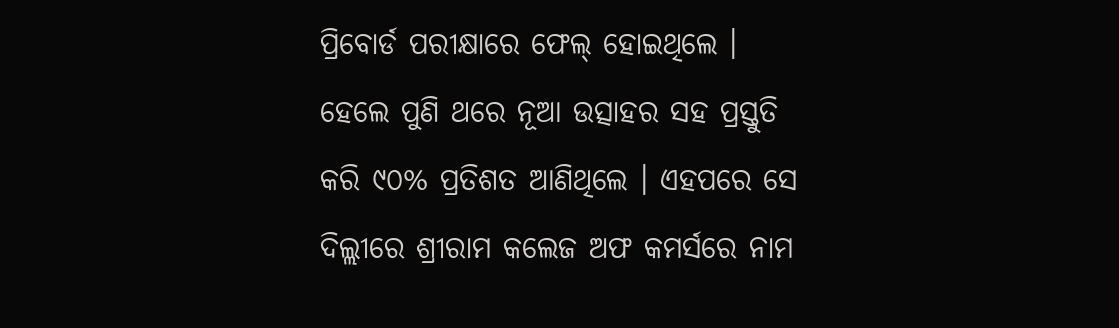ପ୍ରିବୋର୍ଡ ପରୀକ୍ଷାରେ ଫେଲ୍ ହୋଇଥିଲେ । ହେଲେ ପୁଣି ଥରେ ନୂଆ ଉତ୍ସାହର ସହ ପ୍ରସ୍ତୁତି କରି ୯୦% ପ୍ରତିଶତ ଆଣିଥିଲେ । ଏହପରେ ସେ ଦିଲ୍ଲୀରେ ଶ୍ରୀରାମ କଲେଜ ଅଫ କମର୍ସରେ ନାମ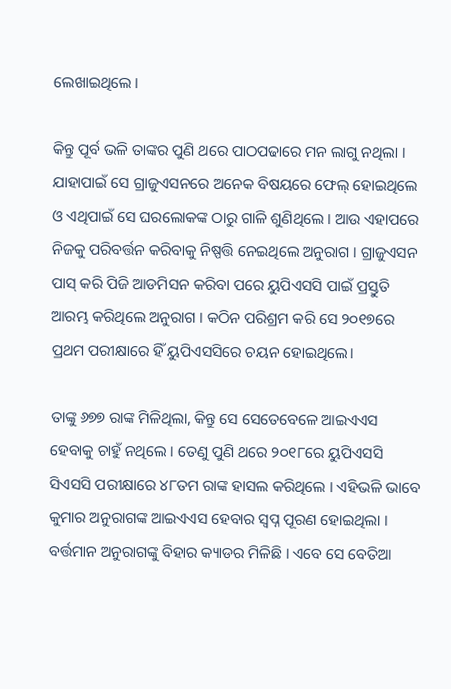ଲେଖାଇଥିଲେ ।

କିନ୍ତୁ ପୂର୍ବ ଭଳି ତାଙ୍କର ପୁଣି ଥରେ ପାଠପଢାରେ ମନ ଲାଗୁ ନଥିଲା । ଯାହାପାଇଁ ସେ ଗ୍ରାଜୁଏସନରେ ଅନେକ ବିଷୟରେ ଫେଲ୍ ହୋଇଥିଲେ ଓ ଏଥିପାଇଁ ସେ ଘରଲୋକଙ୍କ ଠାରୁ ଗାଳି ଶୁଣିଥିଲେ । ଆଉ ଏହାପରେ ନିଜକୁ ପରିବର୍ତ୍ତନ କରିବାକୁ ନିଷ୍ପତ୍ତି ନେଇଥିଲେ ଅନୁରାଗ । ଗ୍ରାଜୁଏସନ ପାସ୍ କରି ପିଜି ଆଡମିସନ କରିବା ପରେ ୟୁପିଏସସି ପାଇଁ ପ୍ରସ୍ତୁତି ଆରମ୍ଭ କରିଥିଲେ ଅନୁରାଗ । କଠିନ ପରିଶ୍ରମ କରି ସେ ୨୦୧୭ରେ ପ୍ରଥମ ପରୀକ୍ଷାରେ ହିଁ ୟୁପିଏସସିରେ ଚୟନ ହୋଇଥିଲେ।

ତାଙ୍କୁ ୬୭୭ ରାଙ୍କ ମିଳିଥିଲା, କିନ୍ତୁ ସେ ସେତେବେଳେ ଆଇଏଏସ ହେବାକୁ ଚାହୁଁ ନଥିଲେ । ତେଣୁ ପୁଣି ଥରେ ୨୦୧୮ରେ ୟୁପିଏସସି ସିଏସସି ପରୀକ୍ଷାରେ ୪୮ତମ ରାଙ୍କ ହାସଲ କରିଥିଲେ । ଏହିଭଳି ଭାବେ କୁମାର ଅନୁରାଗଙ୍କ ଆଇଏଏସ ହେବାର ସ୍ଵପ୍ନ ପୂରଣ ହୋଇଥିଲା । ବର୍ତ୍ତମାନ ଅନୁରାଗଙ୍କୁ ବିହାର କ୍ୟାଡର ମିଳିଛି । ଏବେ ସେ ବେତିଆ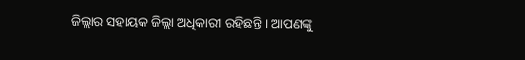ଜିଲ୍ଲାର ସହାୟକ ଜିଲ୍ଲା ଅଧିକାରୀ ରହିଛନ୍ତି । ଆପଣଙ୍କୁ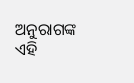ଅନୁରାଗଙ୍କ ଏହି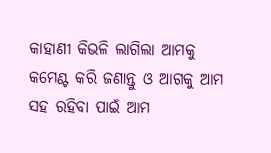କାହାଣୀ କିଭଳି ଲାଗିଲା ଆମକୁ କମେଣ୍ଟ କରି ଜଣାନ୍ତୁ ଓ ଆଗକୁ ଆମ ସହ ରହିବା ପାଇଁ ଆମ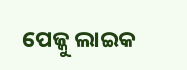ପେଜ୍କୁ ଲାଇକ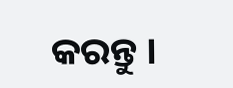କରନ୍ତୁ ।